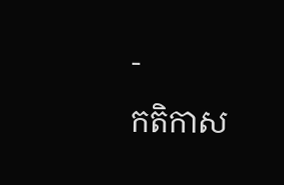-
កតិកាស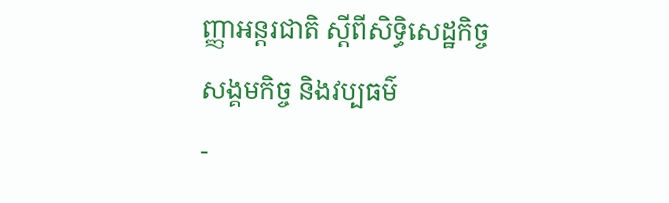ញ្ញាអន្តរជាតិ ស្តីពីសិទិ្ធសេដ្ឋកិច្ច សង្គមកិច្ច និងវប្បធម៌
-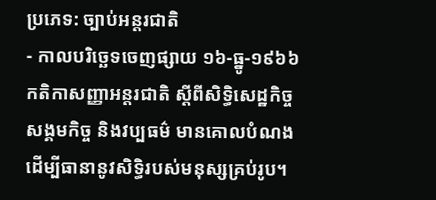ប្រភេទ: ច្បាប់អន្តរជាតិ
- កាលបរិច្ឆេទចេញផ្សាយ ១៦-ធ្នូ-១៩៦៦
កតិកាសញ្ញាអន្តរជាតិ ស្តីពីសិទិ្ធសេដ្ឋកិច្ច សង្គមកិច្ច និងវប្បធម៌ មានគោលបំណង ដើម្បីធានានូវសិទិ្ធរបស់មនុស្សគ្រប់រូប។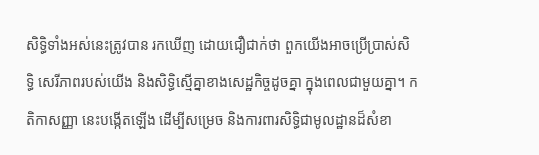សិទិ្ធទាំងអស់នេះត្រូវបាន រកឃើញ ដោយជឿជាក់ថា ពួកយើងអាចប្រើប្រាស់សិទិ្ធ សេរីភាពរបស់យើង និងសិទិ្ធស្មើគ្នាខាងសេដ្ឋកិច្ចដូចគ្នា ក្នុងពេលជាមួយគ្នា។ កតិកាសញ្ញា នេះបង្កើតឡើង ដើម្បីសម្រេច និងការពារសិទិ្ធជាមូលដ្ឋានដ៏សំខា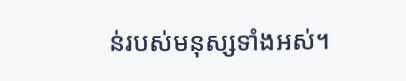ន់របស់មនុស្សទាំងអស់។